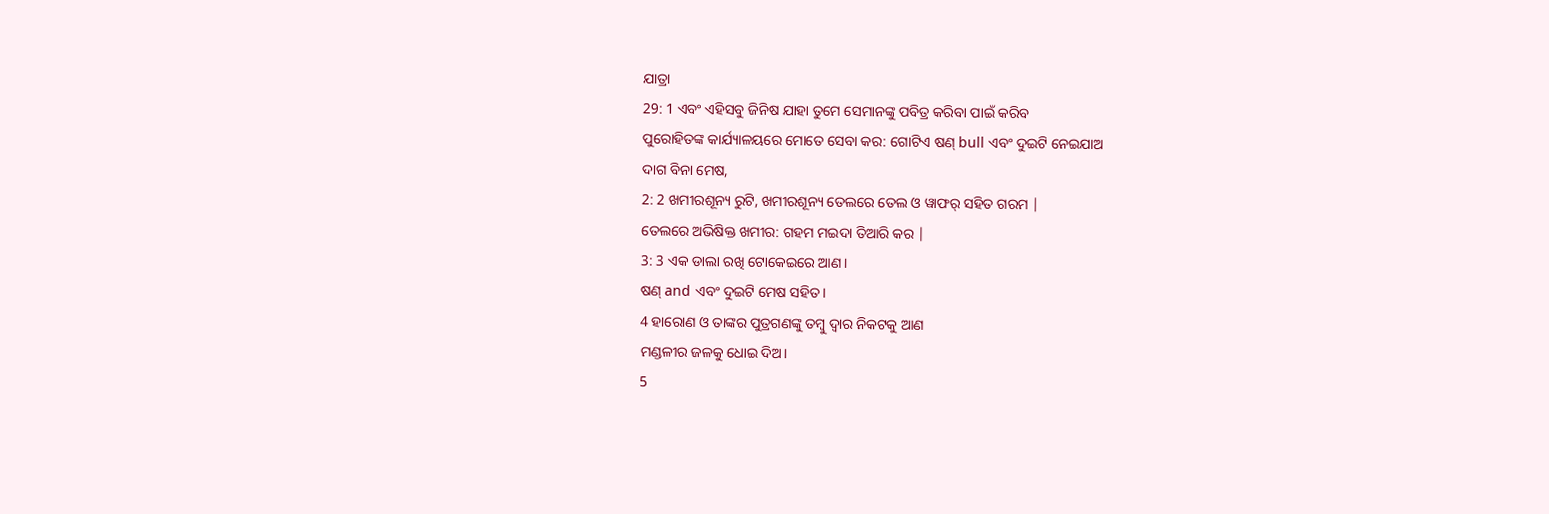ଯାତ୍ରା
29: 1 ଏବଂ ଏହିସବୁ ଜିନିଷ ଯାହା ତୁମେ ସେମାନଙ୍କୁ ପବିତ୍ର କରିବା ପାଇଁ କରିବ
ପୁରୋହିତଙ୍କ କାର୍ଯ୍ୟାଳୟରେ ମୋତେ ସେବା କର: ଗୋଟିଏ ଷଣ୍ bull ଏବଂ ଦୁଇଟି ନେଇଯାଅ
ଦାଗ ବିନା ମେଷ,
2: 2 ଖମୀରଶୂନ୍ୟ ରୁଟି, ଖମୀରଶୂନ୍ୟ ତେଲରେ ତେଲ ଓ ୱାଫର୍ ସହିତ ଗରମ |
ତେଲରେ ଅଭିଷିକ୍ତ ଖମୀର: ଗହମ ମଇଦା ତିଆରି କର |
3: 3 ଏକ ଡାଲା ରଖି ଟୋକେଇରେ ଆଣ।
ଷଣ୍ and ଏବଂ ଦୁଇଟି ମେଷ ସହିତ।
4 ହାରୋଣ ଓ ତାଙ୍କର ପୁତ୍ରଗଣଙ୍କୁ ତମ୍ବୁ ଦ୍ୱାର ନିକଟକୁ ଆଣ
ମଣ୍ଡଳୀର ଜଳକୁ ଧୋଇ ଦିଅ।
5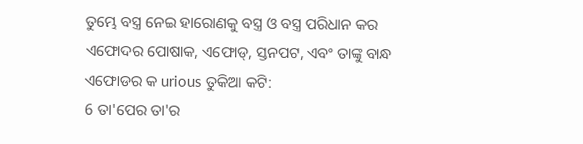ତୁମ୍ଭେ ବସ୍ତ୍ର ନେଇ ହାରୋଣକୁ ବସ୍ତ୍ର ଓ ବସ୍ତ୍ର ପରିଧାନ କର
ଏଫୋଦର ପୋଷାକ, ଏଫୋଡ୍, ସ୍ତନପଟ, ଏବଂ ତାଙ୍କୁ ବାନ୍ଧ
ଏଫୋଡର କ urious ତୁକିଆ କଟି:
6 ତା'ପେର ତା'ର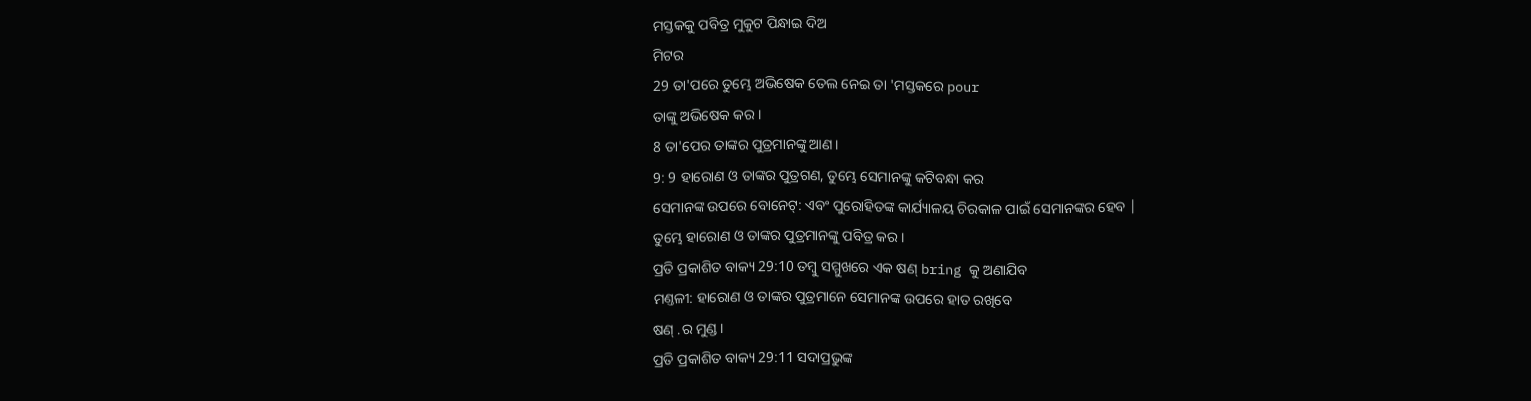ମସ୍ତକକୁ ପବିତ୍ର ମୁକୁଟ ପିନ୍ଧାଇ ଦିଅ
ମିଟର
29 ତା'ପରେ ତୁମ୍ଭେ ଅଭିଷେକ ତେଲ ନେଇ ତା 'ମସ୍ତକରେ pour
ତାଙ୍କୁ ଅଭିଷେକ କର।
8 ତା'ପେର ତାଙ୍କର ପୁତ୍ରମାନଙ୍କୁ ଆଣ।
9: 9 ହାରୋଣ ଓ ତାଙ୍କର ପୁତ୍ରଗଣ, ତୁମ୍ଭେ ସେମାନଙ୍କୁ କଟିବନ୍ଧା କର
ସେମାନଙ୍କ ଉପରେ ବୋନେଟ୍: ଏବଂ ପୁରୋହିତଙ୍କ କାର୍ଯ୍ୟାଳୟ ଚିରକାଳ ପାଇଁ ସେମାନଙ୍କର ହେବ |
ତୁମ୍ଭେ ହାରୋଣ ଓ ତାଙ୍କର ପୁତ୍ରମାନଙ୍କୁ ପବିତ୍ର କର।
ପ୍ରତି ପ୍ରକାଶିତ ବାକ୍ୟ 29:10 ତମ୍ବୁ ସମ୍ମୁଖରେ ଏକ ଷଣ୍ bring କୁ ଅଣାଯିବ
ମଣ୍ତଳୀ: ହାରୋଣ ଓ ତାଙ୍କର ପୁତ୍ରମାନେ ସେମାନଙ୍କ ଉପରେ ହାତ ରଖିବେ
ଷଣ୍ .ର ମୁଣ୍ଡ।
ପ୍ରତି ପ୍ରକାଶିତ ବାକ୍ୟ 29:11 ସଦାପ୍ରଭୁଙ୍କ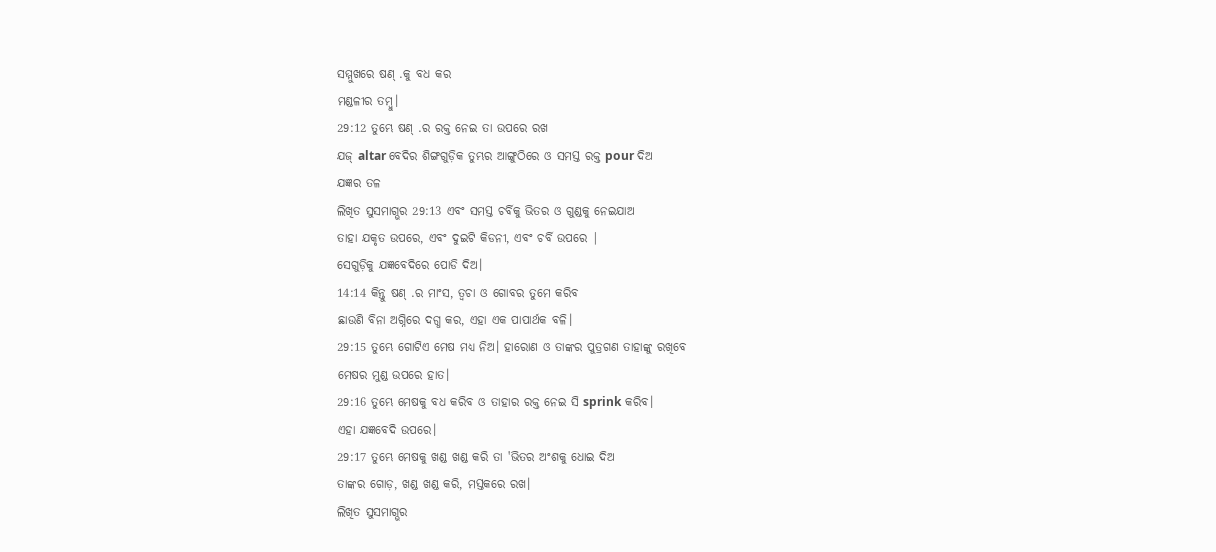ସମ୍ମୁଖରେ ଷଣ୍ .କୁ ବଧ କର
ମଣ୍ଡଳୀର ତମ୍ବୁ।
29:12 ତୁମ୍ଭେ ଷଣ୍ .ର ରକ୍ତ ନେଇ ତା ଉପରେ ରଖ
ଯଜ୍ altar ବେଦିର ଶିଙ୍ଗଗୁଡ଼ିକ ତୁମ୍ଭର ଆଙ୍ଗୁଠିରେ ଓ ସମସ୍ତ ରକ୍ତ pour ଦିଅ
ଯଜ୍ଞର ତଳ
ଲିଖିତ ସୁସମାଗ୍ଭର 29:13 ଏବଂ ସମସ୍ତ ଚର୍ବିକୁ ଭିତର ଓ ଗୁଣ୍ଡକୁ ନେଇଯାଅ
ତାହା ଯକୃତ ଉପରେ, ଏବଂ ଦୁଇଟି କିଡନୀ, ଏବଂ ଚର୍ବି ଉପରେ |
ସେଗୁଡ଼ିକୁ ଯଜ୍ଞବେଦିରେ ପୋଡି ଦିଅ।
14:14 କିନ୍ତୁ ଷଣ୍ .ର ମାଂସ, ତ୍ୱଚା ଓ ଗୋବର ତୁମେ କରିବ
ଛାଉଣି ବିନା ଅଗ୍ନିରେ ଦଗ୍ଧ କର, ଏହା ଏକ ପାପାର୍ଥକ ବଳି।
29:15 ତୁମ୍ଭେ ଗୋଟିଏ ମେଷ ମଧ୍ୟ ନିଅ। ହାରୋଣ ଓ ତାଙ୍କର ପୁତ୍ରଗଣ ତାହାଙ୍କୁ ରଖିବେ
ମେଷର ମୁଣ୍ଡ ଉପରେ ହାତ।
29:16 ତୁମ୍ଭେ ମେଷକୁ ବଧ କରିବ ଓ ତାହାର ରକ୍ତ ନେଇ ସି sprink କରିବ।
ଏହା ଯଜ୍ଞବେଦି ଉପରେ।
29:17 ତୁମ୍ଭେ ମେଷକୁ ଖଣ୍ଡ ଖଣ୍ଡ କରି ତା 'ଭିତର ଅଂଶକୁ ଧୋଇ ଦିଅ
ତାଙ୍କର ଗୋଡ଼, ଖଣ୍ଡ ଖଣ୍ଡ କରି, ମସ୍ତକରେ ରଖ।
ଲିଖିତ ସୁସମାଗ୍ଭର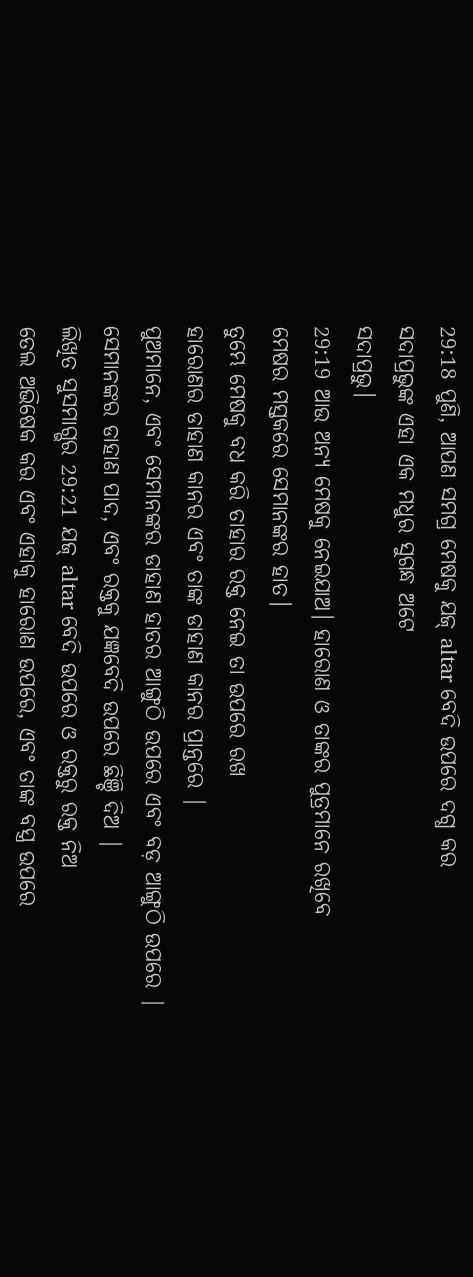29:18 ପୁଣି, ଆପଣ ସମଗ୍ର ମେଷକୁ ଯଜ୍ altar ବେଦି ଉପରେ ଦଗ୍ଧ କର
ସଦାପ୍ରଭୁଙ୍କ ଏହା ଏକ ମଧୁର ସୁଗନ୍ଧ ଅଟେ
ସଦାପ୍ରଭୁ।
29:19 ଆଉ ଅନ୍ୟ ମେଷକୁ ନେଇଯାଅ। ହାରୋଣ ଓ ତାଙ୍କର ପୁତ୍ରମାନେ ରଖିବେ
ମେଷର ମସ୍ତକରେ ସେମାନଙ୍କର ହାତ।
ତୁମ୍ଭେ ମେଷକୁ ବଧ କରି ତାହାର ରକ୍ତ ନେଇ ତା ଉପରେ ରଖ
ହାରୋଣର ଡାହାଣ କାନର ଏବଂ ତାଙ୍କ ଡାହାଣ କାନର ପ୍ରାନ୍ତରେ |
ପୁଅମାନେ, ଏବଂ ସେମାନଙ୍କର ଡାହାଣ ହାତର ଆଙ୍ଗୁଠି ଉପରେ ଏବଂ ବଡ଼ ଆଙ୍ଗୁଠି ଉପରେ |
ସେମାନଙ୍କର ଡାହାଣ ପାଦ, ଏବଂ ରକ୍ତକୁ ଯଜ୍ଞବେଦି ଉପରେ ଛିଞ୍ଚି ଦିଅ |
ଲିଖିତ ସୁସମାଗ୍ଭର 29:21 ଯଜ୍ altar ବେଦି ଉପରେ ଓ ରକ୍ତରୁ ରକ୍ତ ନିଅ
ତେଲ ଅଭିଷେକ କର ଏବଂ ଏହାକୁ ହାରୋଣ ଉପରେ, ଏବଂ ତାଙ୍କ ବସ୍ତ୍ର ଉପରେ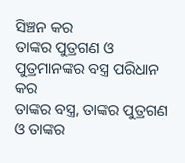ସିଞ୍ଚନ କର
ତାଙ୍କର ପୁତ୍ରଗଣ ଓ ପୁତ୍ରମାନଙ୍କର ବସ୍ତ୍ର ପରିଧାନ କର
ତାଙ୍କର ବସ୍ତ୍ର, ତାଙ୍କର ପୁତ୍ରଗଣ ଓ ତାଙ୍କର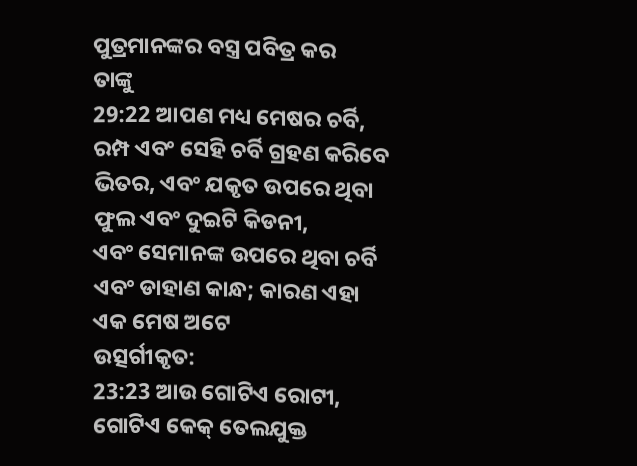ପୁତ୍ରମାନଙ୍କର ବସ୍ତ୍ର ପବିତ୍ର କର
ତାଙ୍କୁ
29:22 ଆପଣ ମଧ୍ୟ ମେଷର ଚର୍ବି, ରମ୍ପ ଏବଂ ସେହି ଚର୍ବି ଗ୍ରହଣ କରିବେ
ଭିତର, ଏବଂ ଯକୃତ ଉପରେ ଥିବା ଫୁଲ ଏବଂ ଦୁଇଟି କିଡନୀ,
ଏବଂ ସେମାନଙ୍କ ଉପରେ ଥିବା ଚର୍ବି ଏବଂ ଡାହାଣ କାନ୍ଧ; କାରଣ ଏହା ଏକ ମେଷ ଅଟେ
ଉତ୍ସର୍ଗୀକୃତ:
23:23 ଆଉ ଗୋଟିଏ ରୋଟୀ, ଗୋଟିଏ କେକ୍ ତେଲଯୁକ୍ତ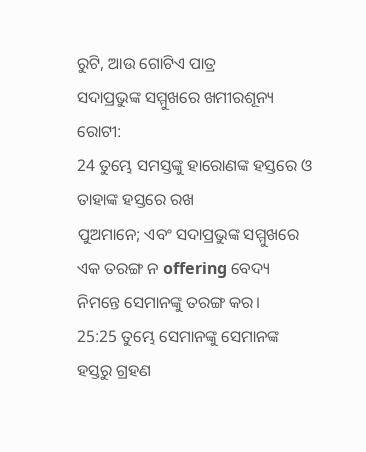ରୁଟି, ଆଉ ଗୋଟିଏ ପାତ୍ର
ସଦାପ୍ରଭୁଙ୍କ ସମ୍ମୁଖରେ ଖମୀରଶୂନ୍ୟ ରୋଟୀ:
24 ତୁମ୍ଭେ ସମସ୍ତଙ୍କୁ ହାରୋଣଙ୍କ ହସ୍ତରେ ଓ ତାହାଙ୍କ ହସ୍ତରେ ରଖ
ପୁଅମାନେ; ଏବଂ ସଦାପ୍ରଭୁଙ୍କ ସମ୍ମୁଖରେ ଏକ ତରଙ୍ଗ ନ offering ବେଦ୍ୟ ନିମନ୍ତେ ସେମାନଙ୍କୁ ତରଙ୍ଗ କର।
25:25 ତୁମ୍ଭେ ସେମାନଙ୍କୁ ସେମାନଙ୍କ ହସ୍ତରୁ ଗ୍ରହଣ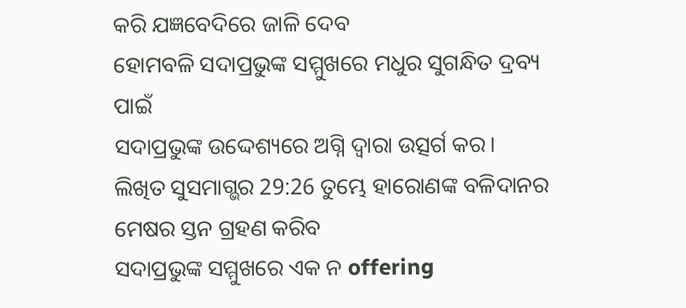କରି ଯଜ୍ଞବେଦିରେ ଜାଳି ଦେବ
ହୋମବଳି ସଦାପ୍ରଭୁଙ୍କ ସମ୍ମୁଖରେ ମଧୁର ସୁଗନ୍ଧିତ ଦ୍ରବ୍ୟ ପାଇଁ
ସଦାପ୍ରଭୁଙ୍କ ଉଦ୍ଦେଶ୍ୟରେ ଅଗ୍ନି ଦ୍ୱାରା ଉତ୍ସର୍ଗ କର।
ଲିଖିତ ସୁସମାଗ୍ଭର 29:26 ତୁମ୍ଭେ ହାରୋଣଙ୍କ ବଳିଦାନର ମେଷର ସ୍ତନ ଗ୍ରହଣ କରିବ
ସଦାପ୍ରଭୁଙ୍କ ସମ୍ମୁଖରେ ଏକ ନ offering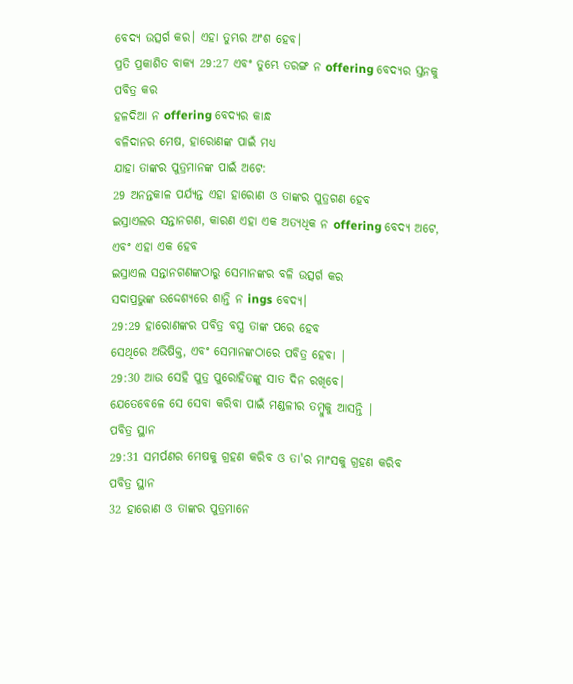ବେଦ୍ୟ ଉତ୍ସର୍ଗ କର। ଏହା ତୁମ୍ଭର ଅଂଶ ହେବ।
ପ୍ରତି ପ୍ରକାଶିତ ବାକ୍ୟ 29:27 ଏବଂ ତୁମ୍ଭେ ତରଙ୍ଗ ନ offering ବେଦ୍ୟର ସ୍ତନକୁ ପବିତ୍ର କର
ହଳଦିଆ ନ offering ବେଦ୍ୟର କାନ୍ଧ
ବଳିଦାନର ମେଷ, ହାରୋଣଙ୍କ ପାଇଁ ମଧ୍ୟ
ଯାହା ତାଙ୍କର ପୁତ୍ରମାନଙ୍କ ପାଇଁ ଅଟେ:
29 ଅନନ୍ତକାଳ ପର୍ଯ୍ୟନ୍ତ ଏହା ହାରୋଣ ଓ ତାଙ୍କର ପୁତ୍ରଗଣ ହେବ
ଇସ୍ରାଏଲର ସନ୍ତାନଗଣ, କାରଣ ଏହା ଏକ ଅତ୍ୟଧିକ ନ offering ବେଦ୍ୟ ଅଟେ, ଏବଂ ଏହା ଏକ ହେବ
ଇସ୍ରାଏଲ ସନ୍ତାନଗଣଙ୍କଠାରୁ ସେମାନଙ୍କର ବଳି ଉତ୍ସର୍ଗ କର
ସଦାପ୍ରଭୁଙ୍କ ଉଦ୍ଦେଶ୍ୟରେ ଶାନ୍ତି ନ ings ବେଦ୍ୟ।
29:29 ହାରୋଣଙ୍କର ପବିତ୍ର ବସ୍ତ୍ର ତାଙ୍କ ପରେ ହେବ
ସେଥିରେ ଅଭିଷିକ୍ତ, ଏବଂ ସେମାନଙ୍କଠାରେ ପବିତ୍ର ହେବା |
29:30 ଆଉ ସେହି ପୁତ୍ର ପୁରୋହିତଙ୍କୁ ସାତ ଦିନ ରଖିବେ।
ଯେତେବେଳେ ସେ ସେବା କରିବା ପାଇଁ ମଣ୍ଡଳୀର ତମ୍ବୁକୁ ଆସନ୍ତି |
ପବିତ୍ର ସ୍ଥାନ
29:31 ସମର୍ପଣର ମେଷକୁ ଗ୍ରହଣ କରିବ ଓ ତା'ର ମାଂସକୁ ଗ୍ରହଣ କରିବ
ପବିତ୍ର ସ୍ଥାନ
32 ହାରୋଣ ଓ ତାଙ୍କର ପୁତ୍ରମାନେ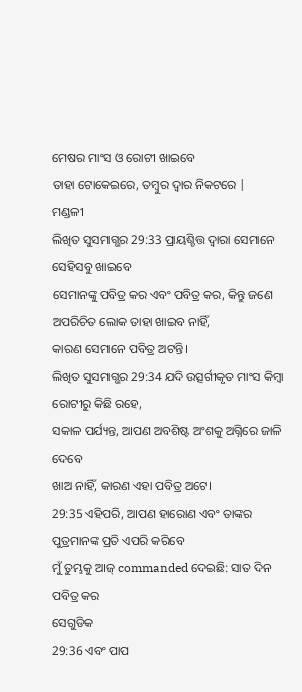ମେଷର ମାଂସ ଓ ରୋଟୀ ଖାଇବେ
ତାହା ଟୋକେଇରେ, ତମ୍ବୁର ଦ୍ୱାର ନିକଟରେ |
ମଣ୍ଡଳୀ
ଲିଖିତ ସୁସମାଗ୍ଭର 29:33 ପ୍ରାୟଶ୍ଚିତ୍ତ ଦ୍ୱାରା ସେମାନେ ସେହିସବୁ ଖାଇବେ
ସେମାନଙ୍କୁ ପବିତ୍ର କର ଏବଂ ପବିତ୍ର କର, କିନ୍ତୁ ଜଣେ ଅପରିଚିତ ଲୋକ ତାହା ଖାଇବ ନାହିଁ,
କାରଣ ସେମାନେ ପବିତ୍ର ଅଟନ୍ତି।
ଲିଖିତ ସୁସମାଗ୍ଭର 29:34 ଯଦି ଉତ୍ସର୍ଗୀକୃତ ମାଂସ କିମ୍ବା ରୋଟୀରୁ କିଛି ରହେ,
ସକାଳ ପର୍ଯ୍ୟନ୍ତ, ଆପଣ ଅବଶିଷ୍ଟ ଅଂଶକୁ ଅଗ୍ନିରେ ଜାଳି ଦେବେ
ଖାଅ ନାହିଁ, କାରଣ ଏହା ପବିତ୍ର ଅଟେ।
29:35 ଏହିପରି, ଆପଣ ହାରୋଣ ଏବଂ ତାଙ୍କର ପୁତ୍ରମାନଙ୍କ ପ୍ରତି ଏପରି କରିବେ
ମୁଁ ତୁମ୍ଭକୁ ଆଜ୍ commanded ଦେଇଛି: ସାତ ଦିନ ପବିତ୍ର କର
ସେଗୁଡିକ
29:36 ଏବଂ ପାପ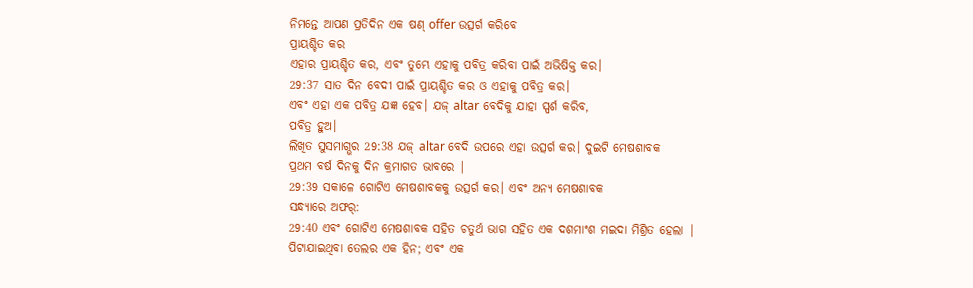ନିମନ୍ତେ ଆପଣ ପ୍ରତିଦିନ ଏକ ଷଣ୍ offer ଉତ୍ସର୍ଗ କରିବେ
ପ୍ରାୟଶ୍ଚିତ କର
ଏହାର ପ୍ରାୟଶ୍ଚିତ କର, ଏବଂ ତୁମ୍ଭେ ଏହାକୁ ପବିତ୍ର କରିବା ପାଇଁ ଅଭିଷିକ୍ତ କର।
29:37 ସାତ ଦିନ ବେଦୀ ପାଇଁ ପ୍ରାୟଶ୍ଚିତ କର ଓ ଏହାକୁ ପବିତ୍ର କର।
ଏବଂ ଏହା ଏକ ପବିତ୍ର ଯଜ୍ଞ ହେବ। ଯଜ୍ altar ବେଦିକୁ ଯାହା ସ୍ପର୍ଶ କରିବ,
ପବିତ୍ର ହୁଅ।
ଲିଖିତ ସୁସମାଗ୍ଭର 29:38 ଯଜ୍ altar ବେଦି ଉପରେ ଏହା ଉତ୍ସର୍ଗ କର। ଦୁଇଟି ମେଷଶାବକ
ପ୍ରଥମ ବର୍ଷ ଦିନକୁ ଦିନ କ୍ରମାଗତ ଭାବରେ |
29:39 ସକାଳେ ଗୋଟିଏ ମେଷଶାବକକୁ ଉତ୍ସର୍ଗ କର। ଏବଂ ଅନ୍ୟ ମେଷଶାବକ
ସନ୍ଧ୍ୟାରେ ଅଫର୍:
29:40 ଏବଂ ଗୋଟିଏ ମେଷଶାବକ ସହିତ ଚତୁର୍ଥ ଭାଗ ସହିତ ଏକ ଦଶମାଂଶ ମଇଦା ମିଶ୍ରିତ ହେଲା |
ପିଟାଯାଇଥିବା ତେଲର ଏକ ହିନ; ଏବଂ ଏକ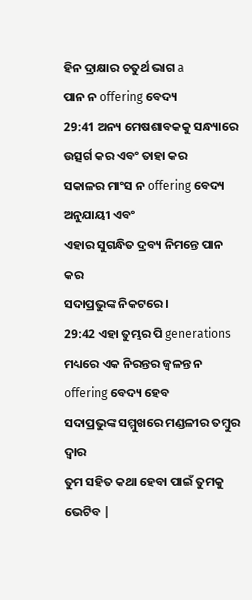ହିନ ଦ୍ରାକ୍ଷାର ଚତୁର୍ଥ ଭାଗ a
ପାନ ନ offering ବେଦ୍ୟ
29:41 ଅନ୍ୟ ମେଷଶାବକକୁ ସନ୍ଧ୍ୟାରେ ଉତ୍ସର୍ଗ କର ଏବଂ ତାହା କର
ସକାଳର ମାଂସ ନ offering ବେଦ୍ୟ ଅନୁଯାୟୀ ଏବଂ
ଏହାର ସୁଗନ୍ଧିତ ଦ୍ରବ୍ୟ ନିମନ୍ତେ ପାନ କର
ସଦାପ୍ରଭୁଙ୍କ ନିକଟରେ।
29:42 ଏହା ତୁମ୍ଭର ପି generations ମଧ୍ୟରେ ଏକ ନିରନ୍ତର ଜ୍ୱଳନ୍ତ ନ offering ବେଦ୍ୟ ହେବ
ସଦାପ୍ରଭୁଙ୍କ ସମ୍ମୁଖରେ ମଣ୍ଡଳୀର ତମ୍ବୁର ଦ୍ୱାର
ତୁମ ସହିତ କଥା ହେବା ପାଇଁ ତୁମକୁ ଭେଟିବ |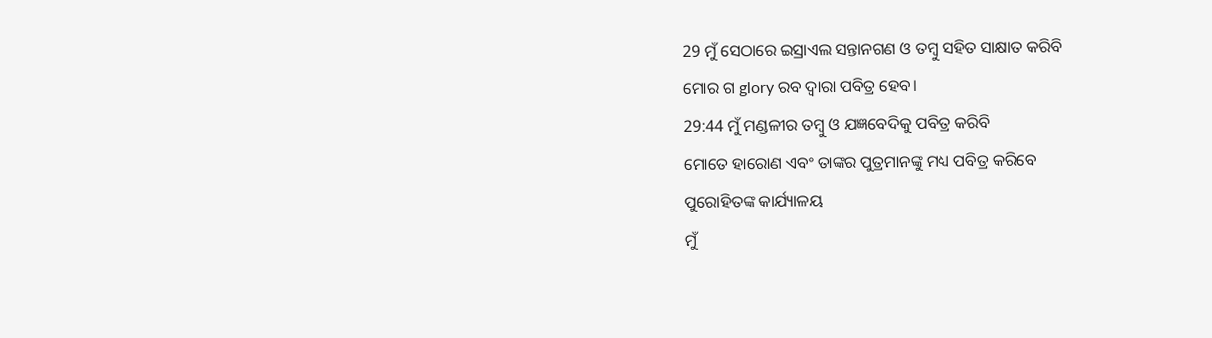29 ମୁଁ ସେଠାରେ ଇସ୍ରାଏଲ ସନ୍ତାନଗଣ ଓ ତମ୍ବୁ ସହିତ ସାକ୍ଷାତ କରିବି
ମୋର ଗ glory ରବ ଦ୍ୱାରା ପବିତ୍ର ହେବ।
29:44 ମୁଁ ମଣ୍ଡଳୀର ତମ୍ବୁ ଓ ଯଜ୍ଞବେଦିକୁ ପବିତ୍ର କରିବି
ମୋତେ ହାରୋଣ ଏବଂ ତାଙ୍କର ପୁତ୍ରମାନଙ୍କୁ ମଧ୍ୟ ପବିତ୍ର କରିବେ
ପୁରୋହିତଙ୍କ କାର୍ଯ୍ୟାଳୟ
ମୁଁ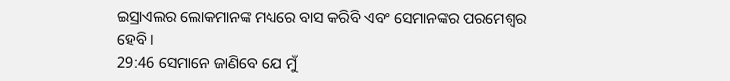ଇସ୍ରାଏଲର ଲୋକମାନଙ୍କ ମଧ୍ୟରେ ବାସ କରିବି ଏବଂ ସେମାନଙ୍କର ପରମେଶ୍ୱର ହେବି।
29:46 ସେମାନେ ଜାଣିବେ ଯେ ମୁଁ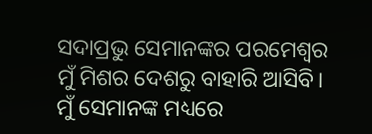ସଦାପ୍ରଭୁ ସେମାନଙ୍କର ପରମେଶ୍ୱର
ମୁଁ ମିଶର ଦେଶରୁ ବାହାରି ଆସିବି। ମୁଁ ସେମାନଙ୍କ ମଧ୍ୟରେ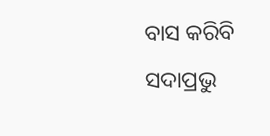ବାସ କରିବି
ସଦାପ୍ରଭୁ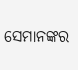ସେମାନଙ୍କର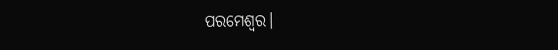ପରମେଶ୍ୱର।